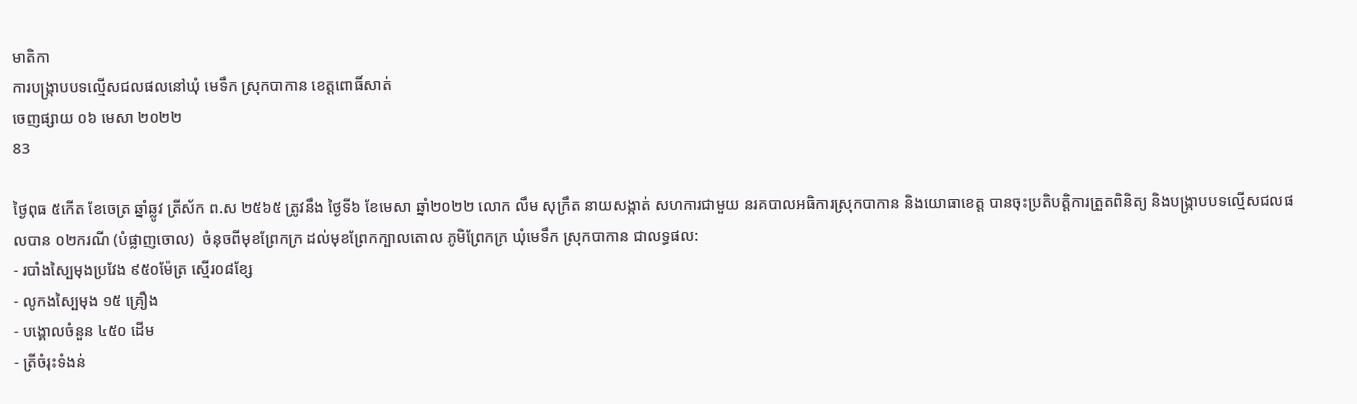មាតិកា
ការបង្រ្កាបបទល្មើសជលផលនៅឃុំ មេទឹក ស្រុកបាកាន ខេត្តពោធិ៍សាត់
ចេញផ្សាយ ០៦ មេសា ២០២២
83

ថ្ងៃពុធ ៥កើត ខែចេត្រ ឆ្នាំឆ្លូវ ត្រីស័ក ព.ស ២៥៦៥ ត្រូវនឹង ថ្ងៃទី៦ ខែមេសា ឆ្នាំ២០២២ លោក លឹម សុក្រឹត នាយសង្កាត់ សហការជាមួយ នរគបាលអធិការស្រុកបាកាន និងយោធាខេត្ត បានចុះប្រតិបត្តិការត្រួតពិនិត្យ និងបង្រ្កាបបទល្មើសជលផលបាន ០២ករណី (បំផ្លាញចោល)  ចំនុចពីមុខព្រែកក្រ ដល់មុខព្រែកក្បាលតោល ភូមិព្រែកក្រ ឃុំមេទឹក ស្រុកបាកាន ជាលទ្ធផល:
- របាំងស្បៃមុងប្រវែង ៩៥០ម៉ែត្រ ស្មើរ០៨ខ្សែ
- លូកងស្បៃមុង ១៥ គ្រឿង
- បង្គោលចំនួន ៤៥០ ដើម
- ត្រីចំរុះទំងន់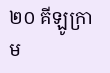២០ គីឡូក្រាម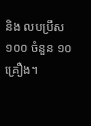និង លបប្រឹស១០០ ចំនួន ១០គ្រឿង។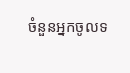ចំនួនអ្នកចូលទ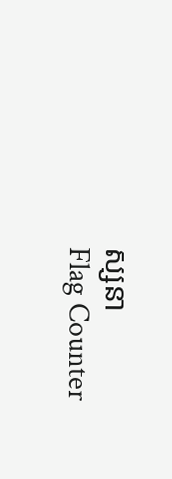ស្សនា
Flag Counter